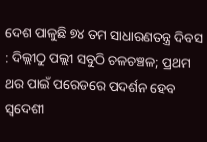ଦେଶ ପାଳୁଛି ୭୪ ତମ ସାଧାରଣତନ୍ତ୍ର ଦିବସ : ଦିଲ୍ଲୀଠୁ ପଲ୍ଲୀ ସବୁଠି ଚଳଚଞ୍ଚଳ; ପ୍ରଥମ ଥର ପାଇଁ ପରେଡରେ ପଦର୍ଶନ ହେବ ସ୍ୱଦେଶୀ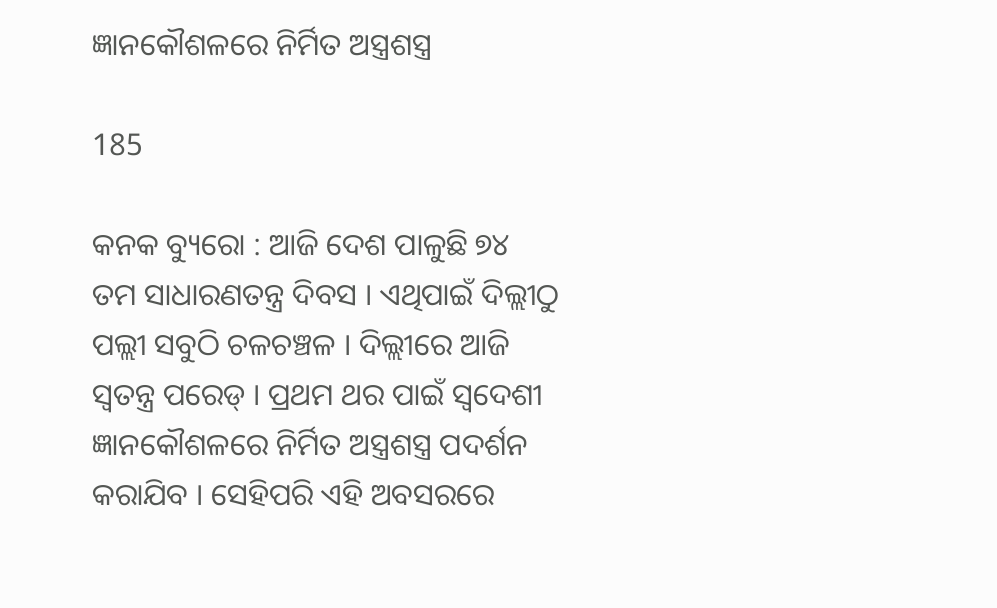ଜ୍ଞାନକୌଶଳରେ ନିର୍ମିତ ଅସ୍ତ୍ରଶସ୍ତ୍ର

185

କନକ ବ୍ୟୁରୋ : ଆଜି ଦେଶ ପାଳୁଛି ୭୪ ତମ ସାଧାରଣତନ୍ତ୍ର ଦିବସ । ଏଥିପାଇଁ ଦିଲ୍ଲୀଠୁ ପଲ୍ଲୀ ସବୁଠି ଚଳଚଞ୍ଚଳ । ଦିଲ୍ଲୀରେ ଆଜି ସ୍ୱତନ୍ତ୍ର ପରେଡ୍ । ପ୍ରଥମ ଥର ପାଇଁ ସ୍ୱଦେଶୀ ଜ୍ଞାନକୌଶଳରେ ନିର୍ମିତ ଅସ୍ତ୍ରଶସ୍ତ୍ର ପଦର୍ଶନ କରାଯିବ । ସେହିପରି ଏହି ଅବସରରେ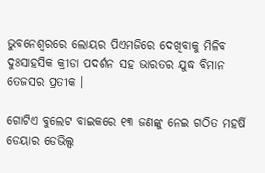ଭୁବନେଶ୍ୱରରେ ଲୋୟର ପିଏମଜିରେ ଦେଖିବାକୁ ମିଳିବ ଦୁଃସାହସିକ କ୍ରୀଡା ପଦର୍ଶନ ସହ ଭାରତର ଯୁଦ୍ଧ ବିମାନ ତେଜସର ପ୍ରତୀକ ।

ଗୋଟିଏ ବୁଲେଟ ବାଇକରେ ୧୩ ଜଣଙ୍କୁ ନେଇ ଗଠିତ ମହର୍ଷି ଡେୟାର ଡେଭିଲ୍ସ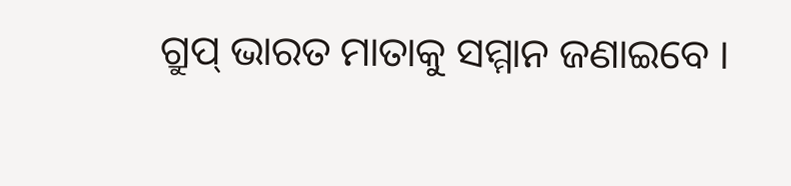ଗ୍ରୁପ୍ ଭାରତ ମାତାକୁ ସମ୍ମାନ ଜଣାଇବେ ।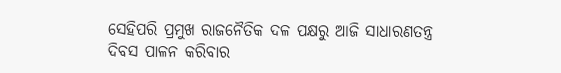ସେହିପରି ପ୍ରମୁଖ ରାଜନୈତିକ ଦଳ ପକ୍ଷରୁ ଆଜି ସାଧାରଣତନ୍ତ୍ର ଦିବସ ପାଳନ କରିବାର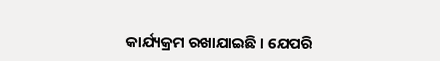କାର୍ଯ୍ୟକ୍ରମ ରଖାଯାଇଛି । ଯେପରି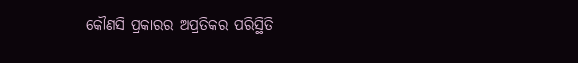କୌଣସି ପ୍ରକାରର ଅପ୍ରତିକର ପରିସ୍ଥିତି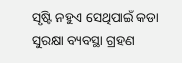ସୃଷ୍ଟି ନହୁଏ ସେଥିପାଇଁ କଡା ସୁରକ୍ଷା ବ୍ୟବସ୍ଥା ଗ୍ରହଣ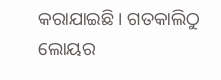କରାଯାଇଛି । ଗତକାଲିଠୁ ଲୋୟର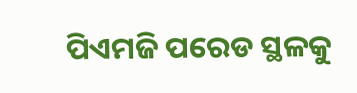ପିଏମଜି ପରେଡ ସ୍ଥଳକୁ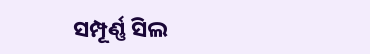ସମ୍ପୂର୍ଣ୍ଣ ସିଲ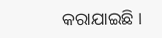କରାଯାଇଛି ।